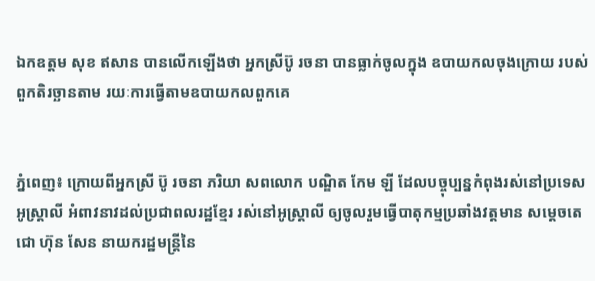ឯកឧត្តម សុខ ឥសាន បានលើកឡើងថា អ្នកស្រីប៊ូ រចនា បានធ្លាក់ចូលក្នុង ឧបាយកលចុងក្រោយ របស់ពួកតិរច្ឆានតាម រយៈការធ្វើតាមឧបាយកលពួកគេ


ភ្នំពេញ៖ ក្រោយពីអ្នកស្រី ប៊ូ រចនា ភរិយា សពលោក បណ្ឌិត កែម ឡី ដែលបច្ចុប្បន្នកំពុងរស់នៅប្រទេសអូស្រ្តាលី អំពាវនាវដល់ប្រជាពលរដ្ឋខ្មែរ រស់នៅអូស្រ្តាលី ឲ្យចូលរួមធ្វើបាតុកម្មប្រឆាំងវត្តមាន សម្ដេចតេជោ ហ៊ុន សែន នាយករដ្ឋមន្រ្តីនៃ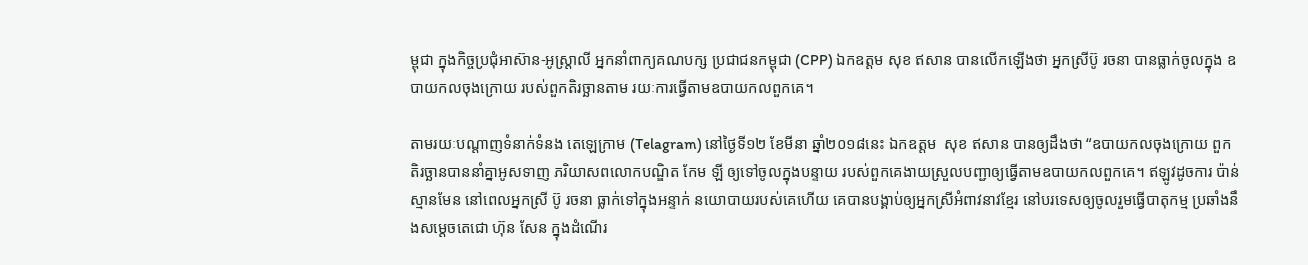ម្ពុជា ក្នុងកិច្ចប្រជុំអាស៊ាន-អូស្រ្តាលី អ្នកនាំពាក្យគណបក្ស ប្រជាជនកម្ពុជា (CPP) ឯកឧត្តម សុខ ឥសាន បានលើកឡើងថា អ្នកស្រីប៊ូ រចនា បានធ្លាក់ចូលក្នុង ឧបាយកលចុងក្រោយ របស់ពួកតិរច្ឆានតាម រយៈការធ្វើតាមឧបាយកលពួកគេ។

តាមរយៈបណ្ដាញទំនាក់ទំនង តេឡេក្រាម (Telagram) នៅថ្ងៃទី១២ ខែមីនា ឆ្នាំ២០១៨នេះ ឯកឧត្តម  សុខ ឥសាន បានឲ្យដឹងថា “ឧបាយកលចុងក្រោយ ពួកតិរច្ឆានបាននាំគ្នាអូសទាញ ភរិយាសពលោកបណ្ឌិត កែម ឡី ឲ្យទៅចូលក្នុងបន្ទាយ របស់ពួកគេងាយស្រួលបញ្ជាឲ្យធ្វើតាមឧបាយកលពួកគេ។ ឥឡូវដូចការ ប៉ាន់ស្មានមែន នៅពេលអ្នកស្រី ប៊ូ រចនា ធ្លាក់ទៅក្នុងអន្ទាក់ នយោបាយរបស់គេហើយ គេបានបង្គាប់ឲ្យអ្នកស្រីអំពាវនាវខ្មែរ នៅបរទេសឲ្យចូលរួមធ្វើបាតុកម្ម ប្រឆាំងនឹងសម្តេចតេជោ ហ៊ុន សែន ក្នុងដំណើរ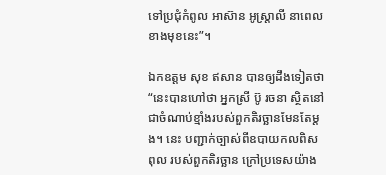ទៅប្រជុំកំពូល អាស៊ាន អូស្ត្រាលី នាពេលខាងមុខនេះ”។

ឯកឧត្តម សុខ ឥសាន បានឲ្យដឹងទៀតថា “នេះបានហៅថា អ្នកស្រី ប៊ូ រចនា ស្ថិតនៅជាចំណាប់ខ្មាំងរបស់ពួកតិរច្ឆានមែនតែម្តង។ នេះ បញ្ជាក់ច្បាស់ពីឧបាយកលពិសពុល របស់ពួកតិរច្ឆាន ក្រៅប្រទេសយ៉ាង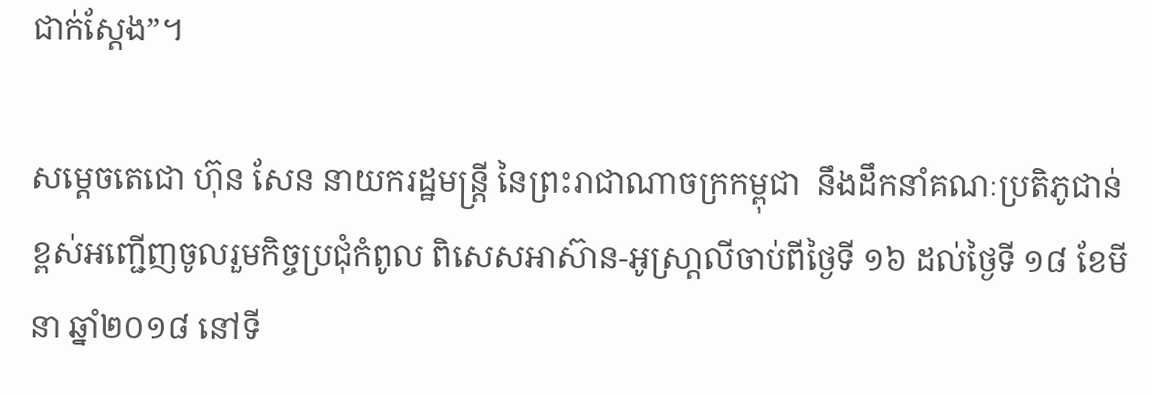ជាក់ស្តែង”។

សម្តេចតេជោ ហ៊ុន សែន នាយករដ្ឋមន្រ្តី នៃព្រះរាជាណាចក្រកម្ពុជា  នឹងដឹកនាំគណៈប្រតិភូជាន់ខ្ពស់អញ្ជើញចូលរួមកិច្ចប្រជុំកំពូល ពិសេសអាស៊ាន-អូស្រា្តលីចាប់ពីថ្ងៃទី ១៦ ដល់ថ្ងៃទី ១៨ ខែមីនា ឆ្នាំ២០១៨ នៅទី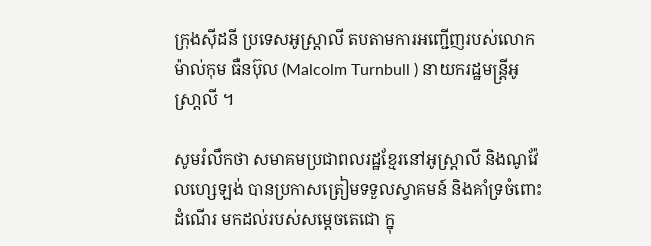ក្រុងស៊ីដនី ប្រទេសអូស្រ្តាលី តបតាមការអញ្ជើញរបស់លោក ម៉ាល់កុម ធឺនប៊ុល (Malcolm Turnbull ) នាយករដ្ឋមន្រ្តីអូស្រា្តលី ។

សូមរំលឹកថា សមាគមប្រជាពលរដ្ឋខ្មែរនៅអូស្ត្រាលី និងណូវ៉ែលហ្សេឡង់ បានប្រកាសត្រៀមទទួលស្វាគមន៍ និងគាំទ្រចំពោះដំណើរ មកដល់របស់សម្តេចតេជោ ក្នុ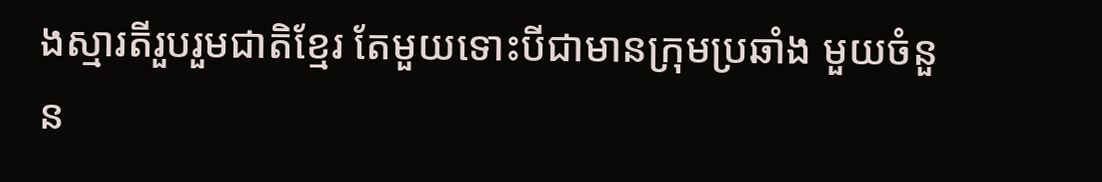ងស្មារតីរួបរួមជាតិខ្មែរ តែមួយទោះបីជាមានក្រុមប្រឆាំង មួយចំនួន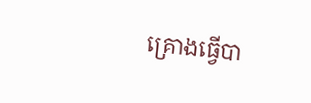គ្រោងធ្វើបា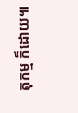តុកម្ម ក៏ដោយ៕